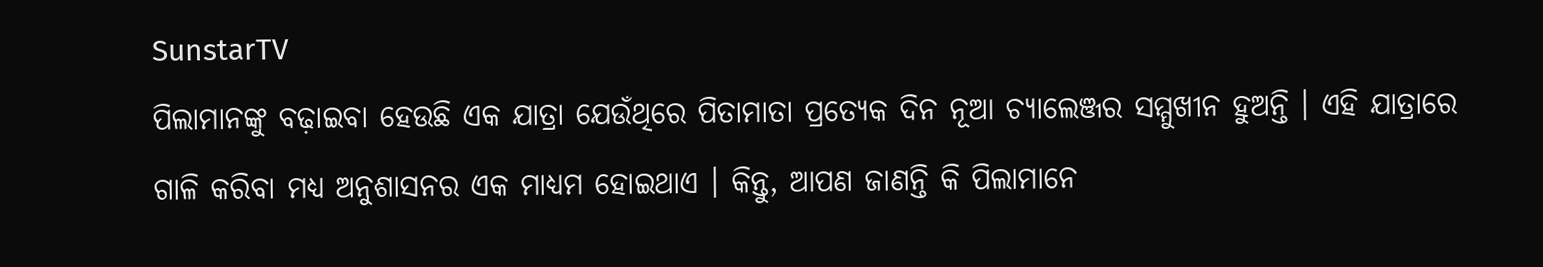SunstarTV
ପିଲାମାନଙ୍କୁ ବଢ଼ାଇବା ହେଉଛି ଏକ ଯାତ୍ରା ଯେଉଁଥିରେ ପିତାମାତା ପ୍ରତ୍ୟେକ ଦିନ ନୂଆ ଚ୍ୟାଲେଞ୍ଜର ସମ୍ମୁଖୀନ ହୁଅନ୍ତି । ଏହି ଯାତ୍ରାରେ ଗାଳି କରିବା ମଧ୍ୟ ଅନୁଶାସନର ଏକ ମାଧ୍ୟମ ହୋଇଥାଏ । କିନ୍ତୁ, ଆପଣ ଜାଣନ୍ତି କି ପିଲାମାନେ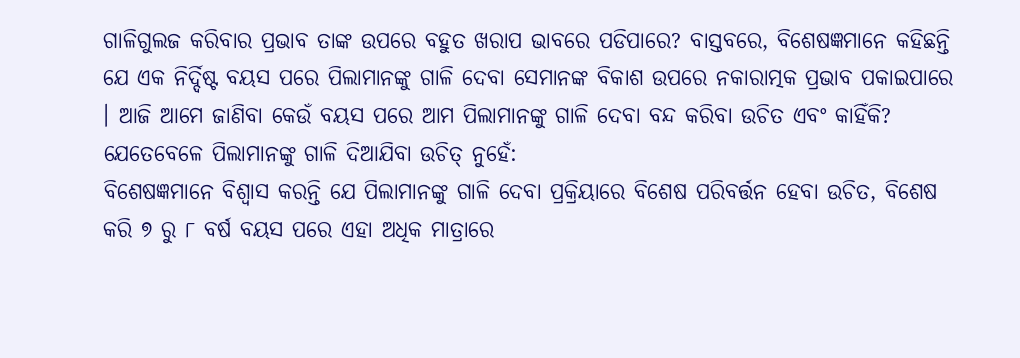ଗାଳିଗୁଲଜ କରିବାର ପ୍ରଭାବ ତାଙ୍କ ଉପରେ ବହୁତ ଖରାପ ଭାବରେ ପଡିପାରେ? ବାସ୍ତବରେ, ବିଶେଷଜ୍ଞମାନେ କହିଛନ୍ତି ଯେ ଏକ ନିର୍ଦ୍ଦିଷ୍ଟ ବୟସ ପରେ ପିଲାମାନଙ୍କୁ ଗାଳି ଦେବା ସେମାନଙ୍କ ବିକାଶ ଉପରେ ନକାରାତ୍ମକ ପ୍ରଭାବ ପକାଇପାରେ । ଆଜି ଆମେ ଜାଣିବା କେଉଁ ବୟସ ପରେ ଆମ ପିଲାମାନଙ୍କୁ ଗାଳି ଦେବା ବନ୍ଦ କରିବା ଉଚିତ ଏବଂ କାହିଁକି?
ଯେତେବେଳେ ପିଲାମାନଙ୍କୁ ଗାଳି ଦିଆଯିବା ଉଚିତ୍ ନୁହେଁ:
ବିଶେଷଜ୍ଞମାନେ ବିଶ୍ବାସ କରନ୍ତି ଯେ ପିଲାମାନଙ୍କୁ ଗାଳି ଦେବା ପ୍ରକ୍ରିୟାରେ ବିଶେଷ ପରିବର୍ତ୍ତନ ହେବା ଉଚିତ, ବିଶେଷ କରି ୭ ରୁ ୮ ବର୍ଷ ବୟସ ପରେ ଏହା ଅଧିକ ମାତ୍ରାରେ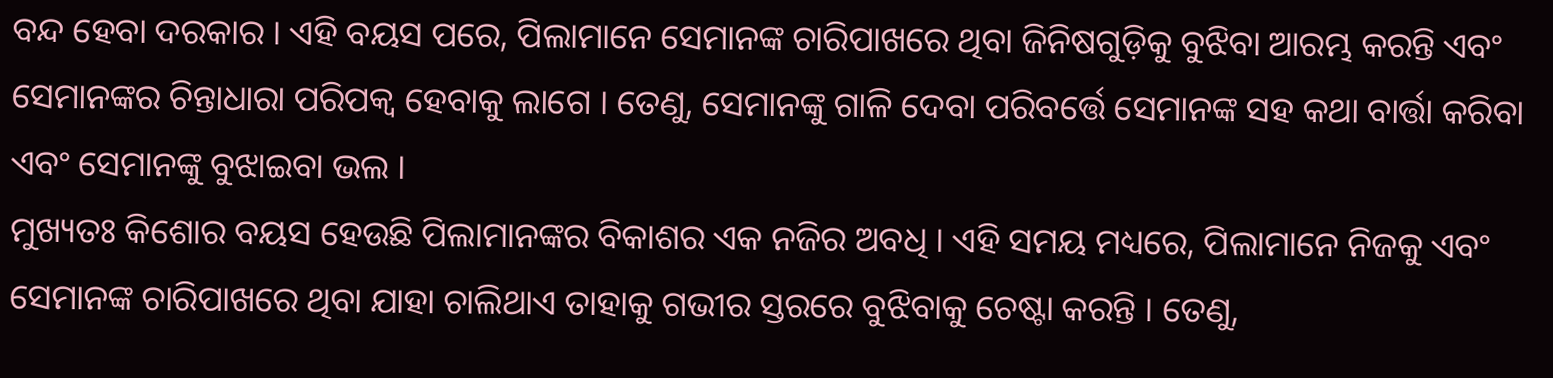ବନ୍ଦ ହେବା ଦରକାର । ଏହି ବୟସ ପରେ, ପିଲାମାନେ ସେମାନଙ୍କ ଚାରିପାଖରେ ଥିବା ଜିନିଷଗୁଡ଼ିକୁ ବୁଝିବା ଆରମ୍ଭ କରନ୍ତି ଏବଂ ସେମାନଙ୍କର ଚିନ୍ତାଧାରା ପରିପକ୍ୱ ହେବାକୁ ଲାଗେ । ତେଣୁ, ସେମାନଙ୍କୁ ଗାଳି ଦେବା ପରିବର୍ତ୍ତେ ସେମାନଙ୍କ ସହ କଥା ବାର୍ତ୍ତା କରିବା ଏବଂ ସେମାନଙ୍କୁ ବୁଝାଇବା ଭଲ ।
ମୁଖ୍ୟତଃ କିଶୋର ବୟସ ହେଉଛି ପିଲାମାନଙ୍କର ବିକାଶର ଏକ ନଜିର ଅବଧି । ଏହି ସମୟ ମଧ୍ୟରେ, ପିଲାମାନେ ନିଜକୁ ଏବଂ ସେମାନଙ୍କ ଚାରିପାଖରେ ଥିବା ଯାହା ଚାଲିଥାଏ ତାହାକୁ ଗଭୀର ସ୍ତରରେ ବୁଝିବାକୁ ଚେଷ୍ଟା କରନ୍ତି । ତେଣୁ,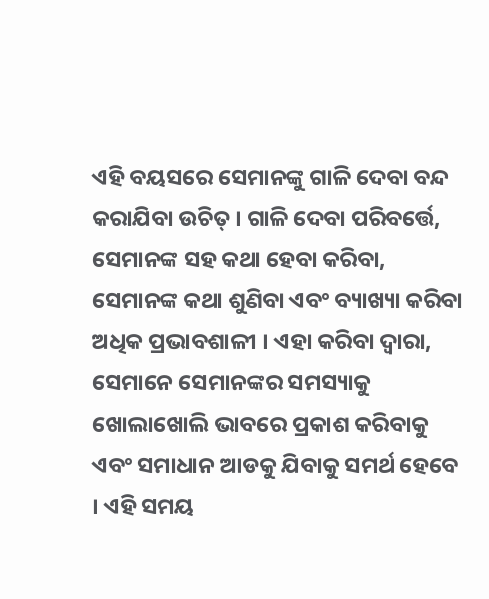ଏହି ବୟସରେ ସେମାନଙ୍କୁ ଗାଳି ଦେବା ବନ୍ଦ କରାଯିବା ଉଚିତ୍ । ଗାଳି ଦେବା ପରିବର୍ତ୍ତେ, ସେମାନଙ୍କ ସହ କଥା ହେବା କରିବା, ସେମାନଙ୍କ କଥା ଶୁଣିବା ଏବଂ ବ୍ୟାଖ୍ୟା କରିବା ଅଧିକ ପ୍ରଭାବଶାଳୀ । ଏହା କରିବା ଦ୍ବାରା, ସେମାନେ ସେମାନଙ୍କର ସମସ୍ୟାକୁ ଖୋଲାଖୋଲି ଭାବରେ ପ୍ରକାଶ କରିବାକୁ ଏବଂ ସମାଧାନ ଆଡକୁ ଯିବାକୁ ସମର୍ଥ ହେବେ । ଏହି ସମୟ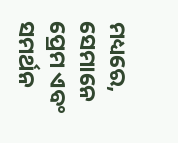ମଧ୍ୟରେ, ସେମାନେ ପ୍ରେମ ଏବଂ ସମର୍ଥନ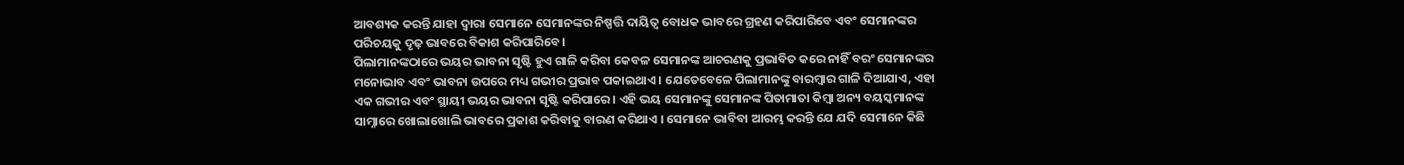ଆବଶ୍ୟକ କରନ୍ତି ଯାହା ଦ୍ବାରା ସେମାନେ ସେମାନଙ୍କର ନିଷ୍ପତ୍ତି ଦାୟିତ୍ବ ବୋଧକ ଭାବରେ ଗ୍ରହଣ କରିପାରିବେ ଏବଂ ସେମାନଙ୍କର ପରିଚୟକୁ ଦୃଢ଼ ଭାବରେ ବିକାଶ କରିପାରିବେ ।
ପିଲାମାନଙ୍କଠାରେ ଭୟର ଭାବନା ସୃଷ୍ଟି ହୁଏ ଗାଳି କରିବା କେବଳ ସେମାନଙ୍କ ଆଚରଣକୁ ପ୍ରଭାବିତ କରେ ନାହିଁ ବରଂ ସେମାନଙ୍କର ମନୋଭାବ ଏବଂ ଭାବନା ଉପରେ ମଧ୍ୟ ଗଭୀର ପ୍ରଭାବ ପକାଇଥାଏ । ଯେତେବେଳେ ପିଲାମାନଙ୍କୁ ବାରମ୍ବାର ଗାଳି ଦିଆଯାଏ, ଏହା ଏକ ଗଭୀର ଏବଂ ସ୍ଥାୟୀ ଭୟର ଭାବନା ସୃଷ୍ଟି କରିପାରେ । ଏହି ଭୟ ସେମାନଙ୍କୁ ସେମାନଙ୍କ ପିତାମାତା କିମ୍ବା ଅନ୍ୟ ବୟସ୍କମାନଙ୍କ ସାମ୍ନାରେ ଖୋଲାଖୋଲି ଭାବରେ ପ୍ରକାଶ କରିବାକୁ ବାରଣ କରିଥାଏ । ସେମାନେ ଭାବିବା ଆରମ୍ଭ କରନ୍ତି ଯେ ଯଦି ସେମାନେ କିଛି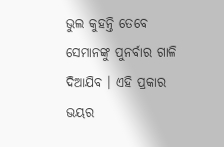ଭୁଲ କୁହନ୍ତି ତେବେ ସେମାନଙ୍କୁ ପୁନର୍ବାର ଗାଳି ଦିଆଯିବ । ଏହି ପ୍ରକାର ଭୟର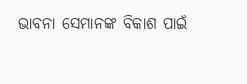ଭାବନା ସେମାନଙ୍କ ବିକାଶ ପାଇଁ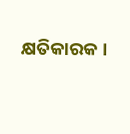କ୍ଷତିକାରକ ।